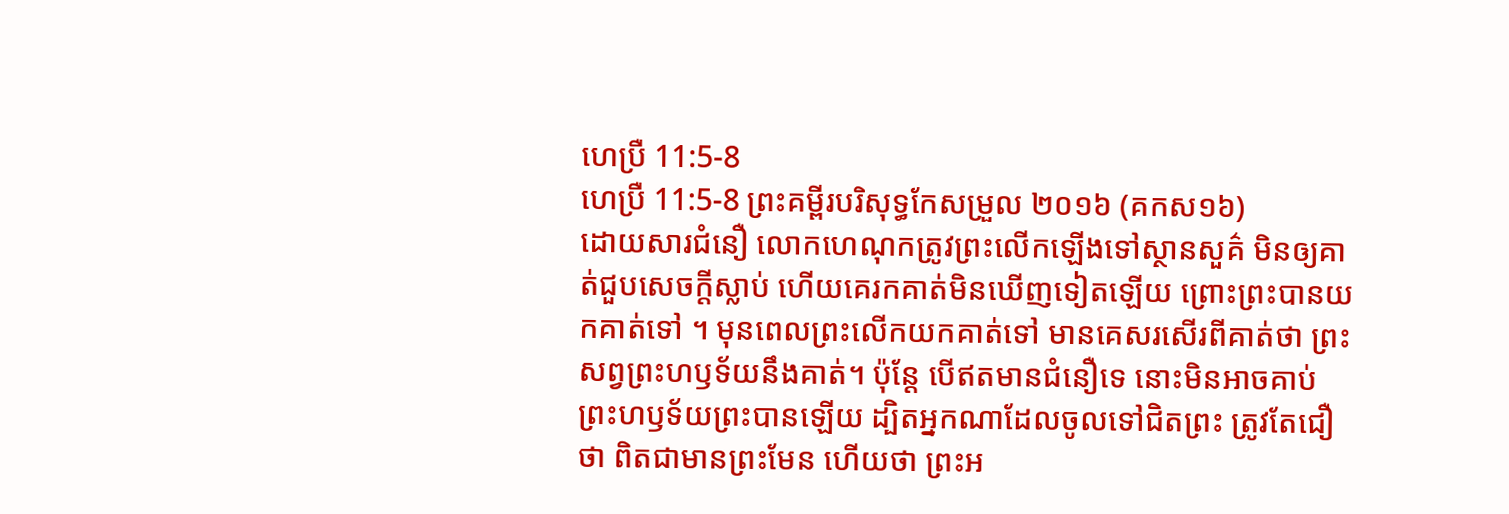ហេប្រឺ 11:5-8
ហេប្រឺ 11:5-8 ព្រះគម្ពីរបរិសុទ្ធកែសម្រួល ២០១៦ (គកស១៦)
ដោយសារជំនឿ លោកហេណុកត្រូវព្រះលើកឡើងទៅស្ថានសួគ៌ មិនឲ្យគាត់ជួបសេចក្តីស្លាប់ ហើយគេរកគាត់មិនឃើញទៀតឡើយ ព្រោះព្រះបានយកគាត់ទៅ ។ មុនពេលព្រះលើកយកគាត់ទៅ មានគេសរសើរពីគាត់ថា ព្រះសព្វព្រះហឫទ័យនឹងគាត់។ ប៉ុន្ដែ បើឥតមានជំនឿទេ នោះមិនអាចគាប់ព្រះហឫទ័យព្រះបានឡើយ ដ្បិតអ្នកណាដែលចូលទៅជិតព្រះ ត្រូវតែជឿថា ពិតជាមានព្រះមែន ហើយថា ព្រះអ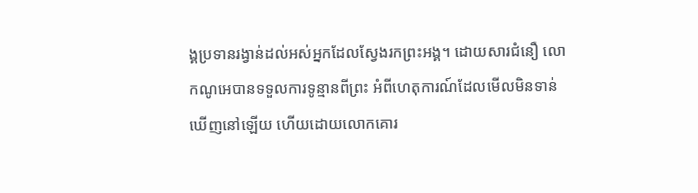ង្គប្រទានរង្វាន់ដល់អស់អ្នកដែលស្វែងរកព្រះអង្គ។ ដោយសារជំនឿ លោកណូអេបានទទួលការទូន្មានពីព្រះ អំពីហេតុការណ៍ដែលមើលមិនទាន់ឃើញនៅឡើយ ហើយដោយលោកគោរ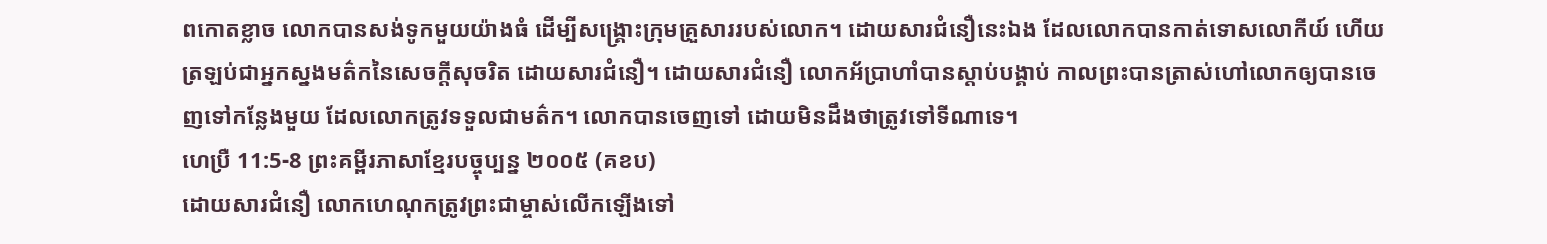ពកោតខ្លាច លោកបានសង់ទូកមួយយ៉ាងធំ ដើម្បីសង្គ្រោះក្រុមគ្រួសាររបស់លោក។ ដោយសារជំនឿនេះឯង ដែលលោកបានកាត់ទោសលោកីយ៍ ហើយត្រឡប់ជាអ្នកស្នងមត៌កនៃសេចក្ដីសុចរិត ដោយសារជំនឿ។ ដោយសារជំនឿ លោកអ័ប្រាហាំបានស្តាប់បង្គាប់ កាលព្រះបានត្រាស់ហៅលោកឲ្យបានចេញទៅកន្លែងមួយ ដែលលោកត្រូវទទួលជាមត៌ក។ លោកបានចេញទៅ ដោយមិនដឹងថាត្រូវទៅទីណាទេ។
ហេប្រឺ 11:5-8 ព្រះគម្ពីរភាសាខ្មែរបច្ចុប្បន្ន ២០០៥ (គខប)
ដោយសារជំនឿ លោកហេណុកត្រូវព្រះជាម្ចាស់លើកឡើងទៅ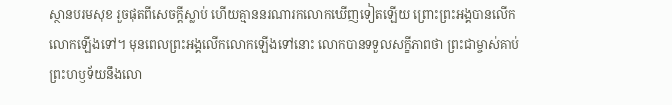ស្ថានបរមសុខ រួចផុតពីសេចក្ដីស្លាប់ ហើយគ្មាននរណារកលោកឃើញទៀតឡើយ ព្រោះព្រះអង្គបានលើកលោកឡើងទៅ។ មុនពេលព្រះអង្គលើកលោកឡើងទៅនោះ លោកបានទទួលសក្ខីភាពថា ព្រះជាម្ចាស់គាប់ព្រះហឫទ័យនឹងលោ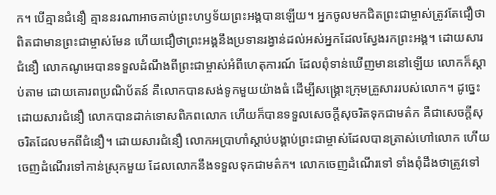ក។ បើគ្មានជំនឿ គ្មាននរណាអាចគាប់ព្រះហឫទ័យព្រះអង្គបានឡើយ។ អ្នកចូលមកជិតព្រះជាម្ចាស់ត្រូវតែជឿថា ពិតជាមានព្រះជាម្ចាស់មែន ហើយជឿថាព្រះអង្គនឹងប្រទានរង្វាន់ដល់អស់អ្នកដែលស្វែងរកព្រះអង្គ។ ដោយសារជំនឿ លោកណូអេបានទទួលដំណឹងពីព្រះជាម្ចាស់អំពីហេតុការណ៍ ដែលពុំទាន់ឃើញមាននៅឡើយ លោកក៏ស្ដាប់តាម ដោយគោរពប្រណិប័តន៍ គឺលោកបានសង់ទូកមួយយ៉ាងធំ ដើម្បីសង្គ្រោះក្រុមគ្រួសាររបស់លោក។ ដូច្នេះ ដោយសារជំនឿ លោកបានដាក់ទោសពិភពលោក ហើយក៏បានទទួលសេចក្ដីសុចរិតទុកជាមត៌ក គឺជាសេចក្ដីសុចរិតដែលមកពីជំនឿ។ ដោយសារជំនឿ លោកអប្រាហាំស្ដាប់បង្គាប់ព្រះជាម្ចាស់ដែលបានត្រាស់ហៅលោក ហើយចេញដំណើរទៅកាន់ស្រុកមួយ ដែលលោកនឹងទទួលទុកជាមត៌ក។ លោកចេញដំណើរទៅ ទាំងពុំដឹងថាត្រូវទៅ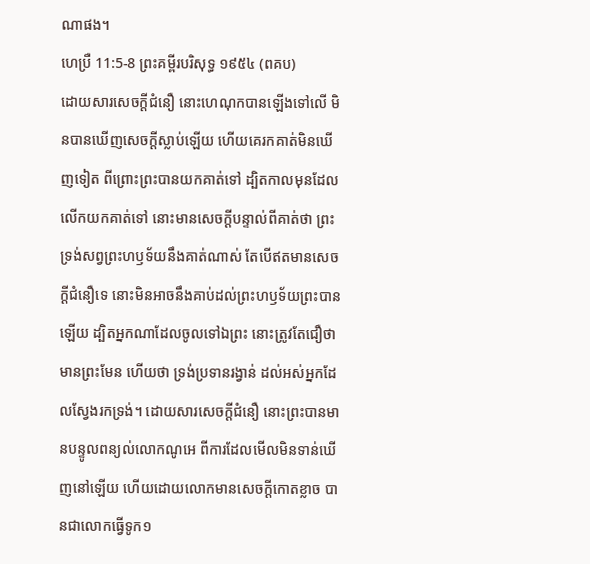ណាផង។
ហេប្រឺ 11:5-8 ព្រះគម្ពីរបរិសុទ្ធ ១៩៥៤ (ពគប)
ដោយសារសេចក្ដីជំនឿ នោះហេណុកបានឡើងទៅលើ មិនបានឃើញសេចក្ដីស្លាប់ឡើយ ហើយគេរកគាត់មិនឃើញទៀត ពីព្រោះព្រះបានយកគាត់ទៅ ដ្បិតកាលមុនដែលលើកយកគាត់ទៅ នោះមានសេចក្ដីបន្ទាល់ពីគាត់ថា ព្រះទ្រង់សព្វព្រះហឫទ័យនឹងគាត់ណាស់ តែបើឥតមានសេចក្ដីជំនឿទេ នោះមិនអាចនឹងគាប់ដល់ព្រះហឫទ័យព្រះបានឡើយ ដ្បិតអ្នកណាដែលចូលទៅឯព្រះ នោះត្រូវតែជឿថា មានព្រះមែន ហើយថា ទ្រង់ប្រទានរង្វាន់ ដល់អស់អ្នកដែលស្វែងរកទ្រង់។ ដោយសារសេចក្ដីជំនឿ នោះព្រះបានមានបន្ទូលពន្យល់លោកណូអេ ពីការដែលមើលមិនទាន់ឃើញនៅឡើយ ហើយដោយលោកមានសេចក្ដីកោតខ្លាច បានជាលោកធ្វើទូក១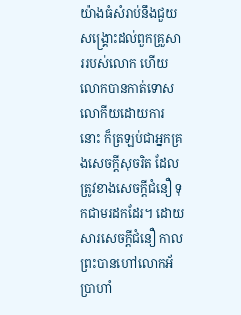យ៉ាងធំសំរាប់នឹងជួយសង្គ្រោះដល់ពួកគ្រួសាររបស់លោក ហើយលោកបានកាត់ទោសលោកីយដោយការនោះ ក៏ត្រឡប់ជាអ្នកគ្រងសេចក្ដីសុចរិត ដែលត្រូវខាងសេចក្ដីជំនឿ ទុកជាមរដកដែរ។ ដោយសារសេចក្ដីជំនឿ កាលព្រះបានហៅលោកអ័ប្រាហាំ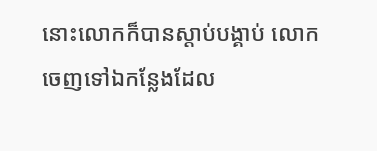នោះលោកក៏បានស្តាប់បង្គាប់ លោកចេញទៅឯកន្លែងដែល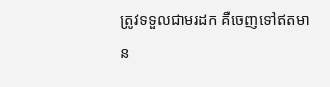ត្រូវទទួលជាមរដក គឺចេញទៅឥតមាន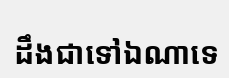ដឹងជាទៅឯណាទេ